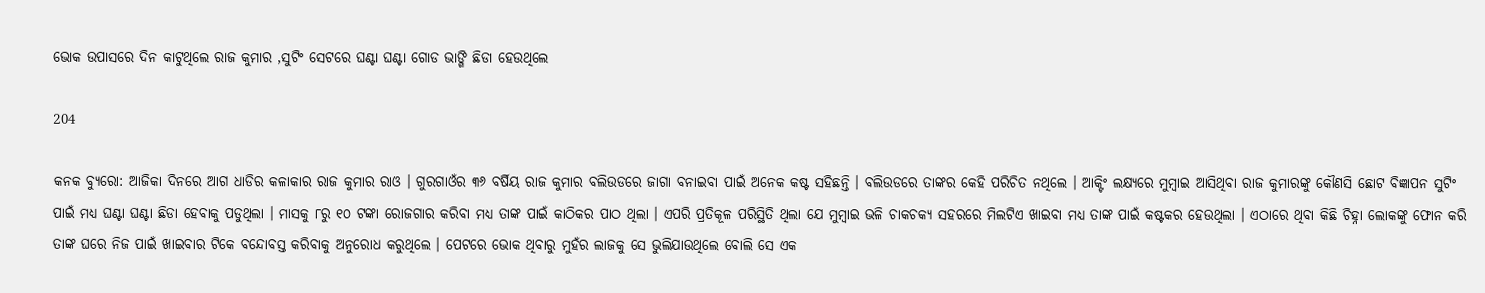ଭୋକ ଉପାସରେ ଦିନ କାଟୁଥିଲେ ରାଜ କୁମାର ,ସୁଟିଂ ସେଟରେ ଘଣ୍ଟା ଘଣ୍ଟା ଗୋଡ ଭାଙ୍ଗି ଛିଡା ହେଉଥିଲେ

204

କନକ ବ୍ୟୁରୋ: ଆଜିକା ଦିନରେ ଆଗ ଧାଡିର କଳାକାର ରାଜ କୁମାର ରାଓ । ଗୁରଗାଓଁର ୩୬ ବର୍ଷିୟ ରାଜ କୁମାର ବଲିଉଡରେ ଜାଗା ବନାଇବା ପାଇଁ ଅନେକ କଷ୍ଟ ସହିଛନ୍ତି । ବଲିଉଡରେ ତାଙ୍କର କେହି ପରିଚିତ ନଥିଲେ । ଆକ୍ଟିଂ ଲକ୍ଷ୍ୟରେ ମୁମ୍ବାଇ ଆସିଥିବା ରାଜ କୁମାରଙ୍କୁ କୌଣସି ଛୋଟ ବିଜ୍ଞାପନ ସୁଟିଂ ପାଇଁ ମଧ୍ୟ ଘଣ୍ଟା ଘଣ୍ଟା ଛିଡା ହେବାକୁ ପଡୁଥିଲା । ମାସକୁ ୮ରୁ ୧୦ ଟଙ୍କା ରୋଜଗାର କରିବା ମଧ୍ୟ ତାଙ୍କ ପାଇଁ କାଠିକର ପାଠ ଥିଲା । ଏପରି ପ୍ରତିକୂଳ ପରିସ୍ଥିତି ଥିଲା ଯେ ମୁମ୍ବାଇ ଭଳି ଚାକଚକ୍ୟ ସହରରେ ମିଲଟିଏ ଖାଇବା ମଧ୍ୟ ତାଙ୍କ ପାଇଁ କଷ୍ଟକର ହେଉଥିଲା । ଏଠାରେ ଥିବା କିଛି ଚିହ୍ନା ଲୋକଙ୍କୁ ଫୋନ କରି ତାଙ୍କ ଘରେ ନିଜ ପାଇଁ ଖାଇବାର ଟିକେ ବନ୍ଦୋବସ୍ତ କରିବାକୁ ଅନୁରୋଧ କରୁଥିଲେ । ପେଟରେ ଭୋକ ଥିବାରୁ ମୁହଁର ଲାଜକୁ ସେ ଭୁଲିଯାଉଥିଲେ ବୋଲି ସେ ଏକ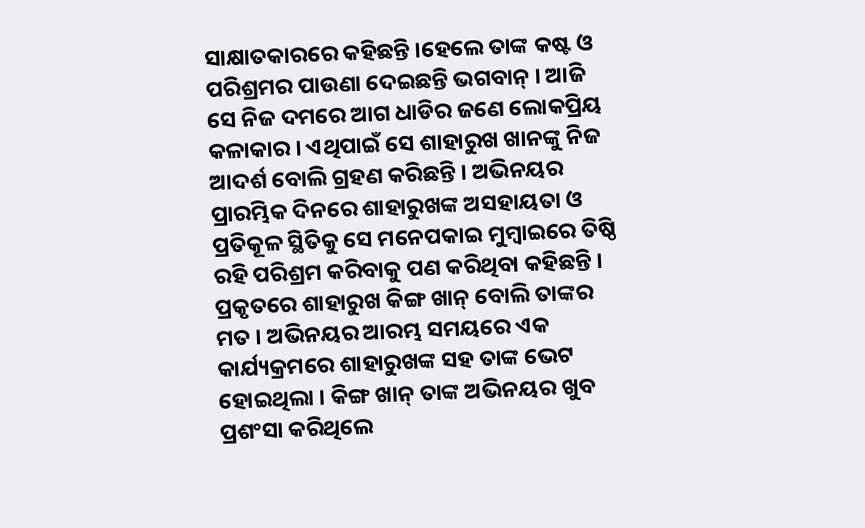ସାକ୍ଷାତକାରରେ କହିଛନ୍ତି ।ହେଲେ ତାଙ୍କ କଷ୍ଟ ଓ ପରିଶ୍ରମର ପାଉଣା ଦେଇଛନ୍ତି ଭଗବାନ୍ । ଆଜି ସେ ନିଜ ଦମରେ ଆଗ ଧାଡିର ଜଣେ ଲୋକପ୍ରିୟ କଳାକାର । ଏଥିପାଇଁ ସେ ଶାହାରୁଖ ଖାନଙ୍କୁ ନିଜ ଆଦର୍ଶ ବୋଲି ଗ୍ରହଣ କରିଛନ୍ତି । ଅଭିନୟର ପ୍ରାରମ୍ଭିକ ଦିନରେ ଶାହାରୁଖଙ୍କ ଅସହାୟତା ଓ ପ୍ରତିକୂଳ ସ୍ଥିତିକୁ ସେ ମନେପକାଇ ମୁମ୍ବାଇରେ ତିଷ୍ଠି ରହି ପରିଶ୍ରମ କରିବାକୁ ପଣ କରିଥିବା କହିଛନ୍ତି । ପ୍ରକୃତରେ ଶାହାରୁଖ କିଙ୍ଗ ଖାନ୍ ବୋଲି ତାଙ୍କର ମତ । ଅଭିନୟର ଆରମ୍ଭ ସମୟରେ ଏକ କାର୍ଯ୍ୟକ୍ରମରେ ଶାହାରୁଖଙ୍କ ସହ ତାଙ୍କ ଭେଟ ହୋଇଥିଲା । କିଙ୍ଗ ଖାନ୍ ତାଙ୍କ ଅଭିନୟର ଖୁବ ପ୍ରଶଂସା କରିଥିଲେ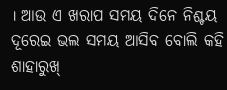। ଆଉ ଏ ଖରାପ ସମୟ ଦିନେ ନିଶ୍ଚୟ ଦୂରେଇ ଭଲ ସମୟ ଆସିବ ବୋଲି କହି ଶାହାରୁଖ୍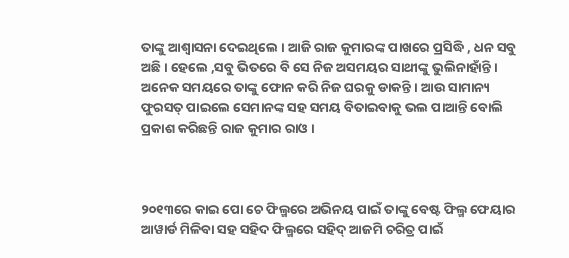ତାଙ୍କୁ ଆଶ୍ୱାସନା ଦେଇଥିଲେ । ଆଜି ରାଜ କୁମାରଙ୍କ ପାଖରେ ପ୍ରସିଦ୍ଧି , ଧନ ସବୁ ଅଛି । ହେଲେ ,ସବୁ ଭିତରେ ବି ସେ ନିଜ ଅସମୟର ସାଥୀଙ୍କୁ ଭୁଲିନାହାଁନ୍ତି । ଅନେକ ସମୟରେ ତାଙ୍କୁ ଫୋନ କରି ନିଜ ଘରକୁ ଡାକନ୍ତି । ଆଉ ସାମାନ୍ୟ ଫୁରସତ୍ ପାଇଲେ ସେମାନଙ୍କ ସହ ସମୟ ବିତାଇବାକୁ ଭଲ ପାଆନ୍ତି ବୋଲି ପ୍ରକାଶ କରିଛନ୍ତି ରାଜ କୁମାର ରାଓ ।



୨୦୧୩ରେ କାଇ ପୋ ଚେ ଫିଲ୍ମରେ ଅଭିନୟ ପାଇଁ ତାଙ୍କୁ ବେଷ୍ଟ ଫିଲ୍ମ ଫେୟାର ଆୱାର୍ଡ ମିଳିବା ସହ ସହିଦ ଫିଲ୍ମରେ ସହିଦ୍ ଆଜମି ଚରିତ୍ର ପାଇଁ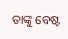ତାଙ୍କୁ ବେଷ୍ଟ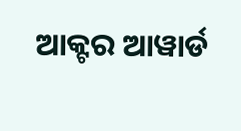ଆକ୍ଟର ଆୱାର୍ଡ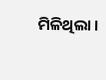ମିଳିଥିଲା ।